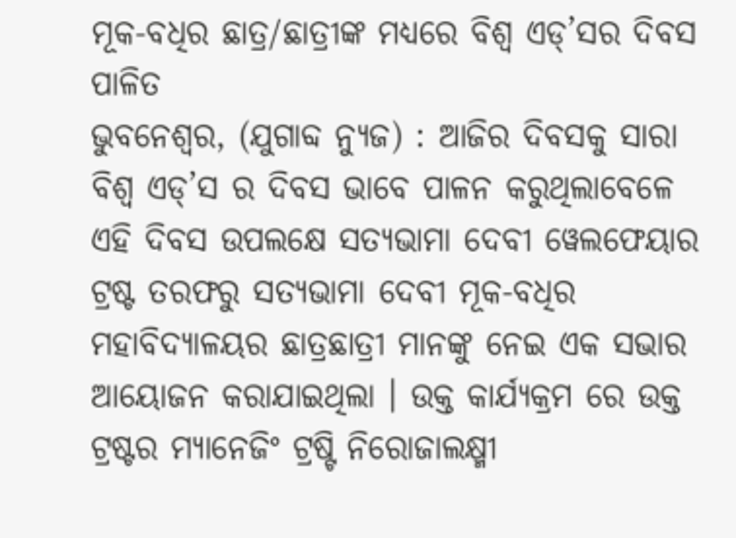ମୂକ-ବଧିର ଛାତ୍ର/ଛାତ୍ରୀଙ୍କ ମଧ୍ୟରେ ବିଶ୍ଵ ଏଡ୍’ସର ଦିବସ ପାଳିତ
ଭୁବନେଶ୍ୱର, (ଯୁଗାବ୍ଦ ନ୍ୟୁଜ) : ଆଜିର ଦିବସକୁ ସାରା ବିଶ୍ଵ ଏଡ୍’ସ ର ଦିବସ ଭାବେ ପାଳନ କରୁଥିଲାବେଳେ ଏହି ଦିବସ ଉପଲକ୍ଷେ ସତ୍ୟଭାମା ଦେବୀ ୱେଲଫେୟାର ଟ୍ରଷ୍ଟ ତରଫରୁ ସତ୍ୟଭାମା ଦେବୀ ମୂକ-ବଧିର ମହାବିଦ୍ୟାଳୟର ଛାତ୍ରଛାତ୍ରୀ ମାନଙ୍କୁ ନେଇ ଏକ ସଭାର ଆୟୋଜନ କରାଯାଇଥିଲା । ଉକ୍ତ କାର୍ଯ୍ୟକ୍ରମ ରେ ଉକ୍ତ ଟ୍ରଷ୍ଟର ମ୍ୟାନେଜିଂ ଟ୍ରଷ୍ଟି ନିରୋଜାଲକ୍ଷ୍ମୀ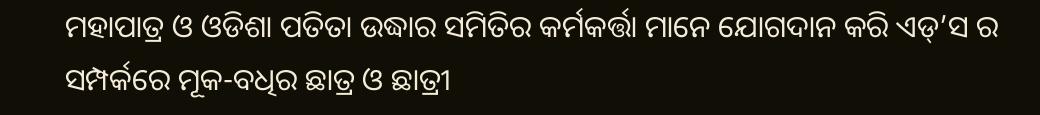ମହାପାତ୍ର ଓ ଓଡିଶା ପତିତା ଉଦ୍ଧାର ସମିତିର କର୍ମକର୍ତ୍ତା ମାନେ ଯୋଗଦାନ କରି ଏଡ୍’ସ ର ସମ୍ପର୍କରେ ମୂକ-ବଧିର ଛାତ୍ର ଓ ଛାତ୍ରୀ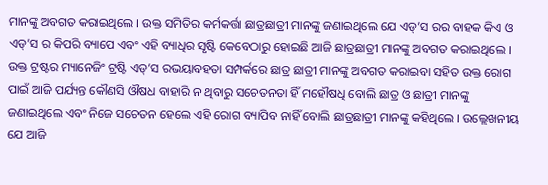ମାନଙ୍କୁ ଅବଗତ କରାଇଥିଲେ । ଉକ୍ତ ସମିତିର କର୍ମକର୍ତ୍ତା ଛାତ୍ରଛାତ୍ରୀ ମାନଙ୍କୁ ଜଣାଇଥିଲେ ଯେ ଏଡ୍’ସ ରର ବାହକ କିଏ ଓ ଏଡ୍’ସ ର କିପରି ବ୍ୟାପେ ଏବଂ ଏହି ବ୍ୟାଧିର ସୃଷ୍ଟି କେବେଠାରୁ ହୋଇଛି ଆଜି ଛାତ୍ରଛାତ୍ରୀ ମାନଙ୍କୁ ଅବଗତ କରାଇଥିଲେ । ଉକ୍ତ ଟ୍ରଷ୍ଟର ମ୍ୟାନେଜିଂ ଟ୍ରଷ୍ଟି ଏଡ୍’ସ ରଭୟାବହତା ସମ୍ପର୍କରେ ଛାତ୍ର ଛାତ୍ରୀ ମାନଙ୍କୁ ଅବଗତ କରାଇବା ସହିତ ଉକ୍ତ ରୋଗ ପାଇଁ ଆଜି ପର୍ଯ୍ୟନ୍ତ କୌଣସି ଔଷଧ ବାହାରି ନ ଥିବାରୁ ସଚେତନତା ହିଁ ମହୌଷଧି ବୋଲି ଛାତ୍ର ଓ ଛାତ୍ରୀ ମାନଙ୍କୁ ଜଣାଇଥିଲେ ଏବଂ ନିଜେ ସଚେତନ ହେଲେ ଏହି ରୋଗ ବ୍ୟାପିବ ନାହିଁ ବୋଲି ଛାତ୍ରଛାତ୍ରୀ ମାନଙ୍କୁ କହିଥିଲେ । ଉଲ୍ଲେଖନୀୟ ଯେ ଆଜି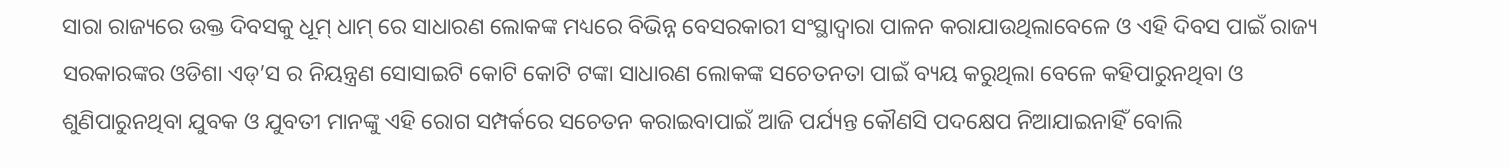ସାରା ରାଜ୍ୟରେ ଉକ୍ତ ଦିବସକୁ ଧୂମ୍ ଧାମ୍ ରେ ସାଧାରଣ ଲୋକଙ୍କ ମଧ୍ୟରେ ବିଭିନ୍ନ ବେସରକାରୀ ସଂସ୍ଥାଦ୍ଵାରା ପାଳନ କରାଯାଉଥିଲାବେଳେ ଓ ଏହି ଦିବସ ପାଇଁ ରାଜ୍ୟ ସରକାରଙ୍କର ଓଡିଶା ଏଡ୍’ସ ର ନିୟନ୍ତ୍ରଣ ସୋସାଇଟି କୋଟି କୋଟି ଟଙ୍କା ସାଧାରଣ ଲୋକଙ୍କ ସଚେତନତା ପାଇଁ ବ୍ୟୟ କରୁଥିଲା ବେଳେ କହିପାରୁନଥିବା ଓ ଶୁଣିପାରୁନଥିବା ଯୁବକ ଓ ଯୁବତୀ ମାନଙ୍କୁ ଏହି ରୋଗ ସମ୍ପର୍କରେ ସଚେତନ କରାଇବାପାଇଁ ଆଜି ପର୍ଯ୍ୟନ୍ତ କୌଣସି ପଦକ୍ଷେପ ନିଆଯାଇନାହିଁ ବୋଲି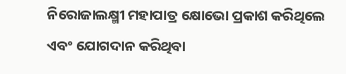ନିରୋଜାଲକ୍ଷ୍ମୀ ମହାପାତ୍ର କ୍ଷୋଭୋ ପ୍ରକାଶ କରିଥିଲେ ଏବଂ ଯୋଗଦାନ କରିଥିବା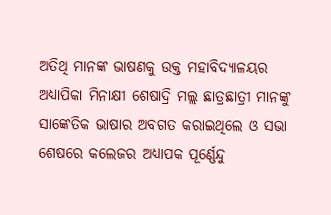ଅତିଥି ମାନଙ୍କ ଭାଷଣକୁ ଉକ୍ତ ମହାବିଦ୍ୟାଳୟର ଅଧ୍ୟାପିକା ମିନାକ୍ଷୀ ଶେଷାଦ୍ରି ମଲ୍ଲ ଛାତ୍ରଛାତ୍ରୀ ମାନଙ୍କୁ ସାଙ୍କେତିକ ଭାଷାର ଅବଗତ କରାଇଥିଲେ ଓ ସଭା ଶେଷରେ କଲେଜର ଅଧ୍ୟାପକ ପୂର୍ଣ୍ଣେନ୍ଦୁ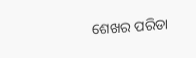ଶେଖର ପରିଡା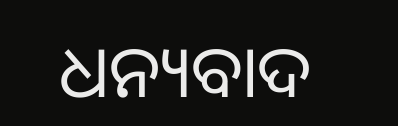ଧନ୍ୟବାଦ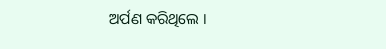ଅର୍ପଣ କରିଥିଲେ ।